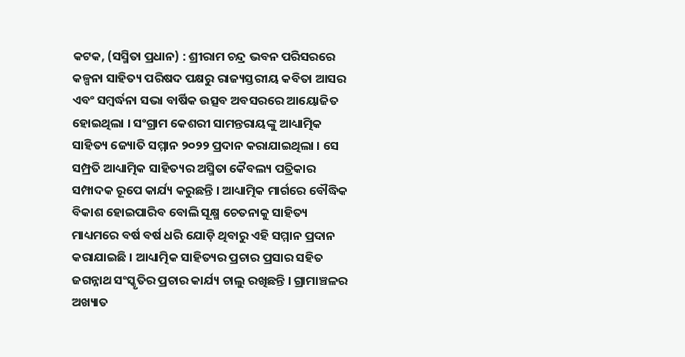କଟକ, (ସସ୍ମିତା ପ୍ରଧାନ) : ଶ୍ରୀରାମ ଚନ୍ଦ୍ର ଭବନ ପରିସରରେ କଳ୍ପନା ସାହିତ୍ୟ ପରିଷଦ ପକ୍ଷରୁ ରାଜ୍ୟସ୍ତରୀୟ କବିତା ଆସର ଏବଂ ସମ୍ବର୍ଦ୍ଧନା ସଭା ବାର୍ଷିକ ଉତ୍ସବ ଅବସରରେ ଆୟୋଜିତ ହୋଇଥିଲା । ସଂଗ୍ରାମ କେଶରୀ ସାମନ୍ତରାୟଙ୍କୁ ଆଧ୍ୟାତ୍ମିକ ସାହିତ୍ୟ ଜ୍ୟୋତି ସମ୍ମାନ ୨୦୨୨ ପ୍ରଦାନ କରାଯାଇଥିଲା । ସେ ସମ୍ପ୍ରତି ଆଧ୍ୟାତ୍ମିକ ସାହିତ୍ୟର ଅସ୍ମିତା କୈବଲ୍ୟ ପତ୍ରିକାର ସମ୍ପାଦକ ରୂପେ କାର୍ଯ୍ୟ କରୁଛନ୍ତି । ଆଧ୍ୟାତ୍ମିକ ମାର୍ଗରେ ବୌଦ୍ଧିକ ବିକାଶ ହୋଇପାରିବ ବୋଲି ସୂକ୍ଷ୍ମ ଚେତନାକୁ ସାହିତ୍ୟ ମାଧ୍ୟମରେ ବର୍ଷ ବର୍ଷ ଧରି ଯୋଡ଼ି ଥିବାରୁ ଏହି ସମ୍ମାନ ପ୍ରଦାନ କରାଯାଇଛି । ଆଧ୍ୟାତ୍ମିକ ସାହିତ୍ୟର ପ୍ରଚାର ପ୍ରସାର ସହିତ ଜଗନ୍ନାଥ ସଂସ୍କୃତିର ପ୍ରଚାର କାର୍ଯ୍ୟ ଚାଲୁ ରଖିଛନ୍ତି । ଗ୍ରାମାଞ୍ଚଳର ଅଖ୍ୟାତ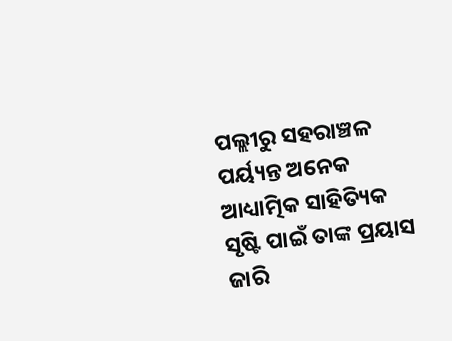ପଲ୍ଲୀରୁ ସହରାଞ୍ଚଳ ପର୍ୟ୍ୟନ୍ତ ଅନେକ ଆଧ୍ୟାତ୍ମିକ ସାହିତ୍ୟିକ ସୃଷ୍ଟି ପାଇଁ ତାଙ୍କ ପ୍ରୟାସ ଜାରି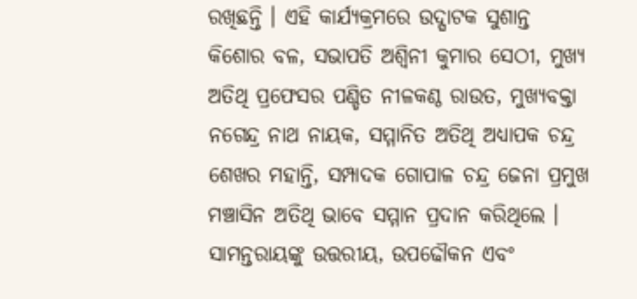ରଖିଛନ୍ତି । ଏହି କାର୍ଯ୍ୟକ୍ରମରେ ଉଦ୍ଘାଟକ ସୁଶାନ୍ତ କିଶୋର ବଳ, ସଭାପତି ଅଶ୍ଵିନୀ କୁମାର ସେଠୀ, ମୁଖ୍ୟ ଅତିଥି ପ୍ରଫେସର ପଣ୍ଡିତ ନୀଳକଣ୍ଠ ରାଉତ, ମୁଖ୍ୟବକ୍ତା ନଗେନ୍ଦ୍ର ନାଥ ନାୟକ, ସମ୍ମାନିତ ଅତିଥି ଅଧ୍ୟାପକ ଚନ୍ଦ୍ର ଶେଖର ମହାନ୍ତି, ସମ୍ପାଦକ ଗୋପାଳ ଚନ୍ଦ୍ର ଜେନା ପ୍ରମୁଖ ମଞ୍ଚାସିନ ଅତିଥି ଭାବେ ସମ୍ମାନ ପ୍ରଦାନ କରିଥିଲେ । ସାମନ୍ତରାୟଙ୍କୁ ଉତ୍ତରୀୟ, ଉପଢୌକନ ଏବଂ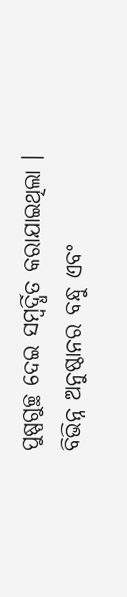ପୁଷ୍ପଗୁଚ୍ଛ ଦେଇ ସମ୍ବର୍ଦ୍ଧିତ କରାଯାଇଥିଲା । ବିଭିନ୍ନ ଅନୁଷ୍ଠାନର ବନ୍ଧୁ ଏବଂ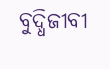ବୁଦ୍ଧିଜୀବୀ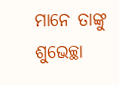ମାନେ ତାଙ୍କୁ ଶୁଭେଚ୍ଛା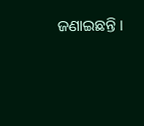ଜଣାଇଛନ୍ତି ।